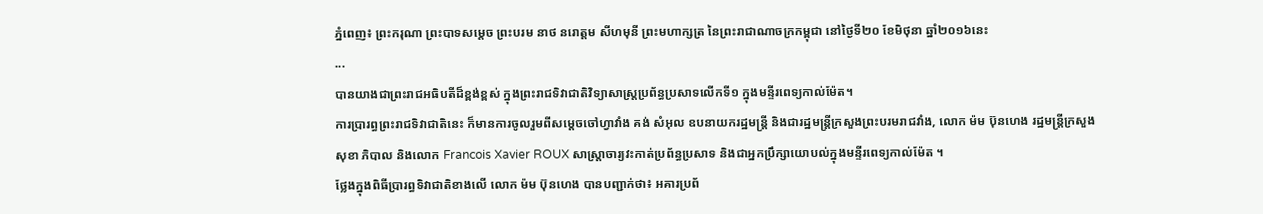ភ្នំពេញ៖ ព្រះករុណា ព្រះបាទសម្ដេច ព្រះបរម នាថ នរោត្តម សីហមុនី ព្រះមហាក្សត្រ នៃព្រះរាជាណាចក្រកម្ពុជា នៅថ្ងៃទី២០ ខែមិថុនា ឆ្នាំ២០១៦នេះ
...
បានយាងជាព្រះរាជអធិបតីដ៏ខ្ពង់ខ្ពស់ ក្នុងព្រះរាជទិវាជាតិវិទ្យាសាស្ត្រប្រព័ន្ធប្រសាទលើកទី១ ក្នុងមន្ទីរពេទ្យកាល់ម៉ែត។
ការប្រារព្ធព្រះរាជទិវាជាតិនេះ ក៏មានការចូលរួមពីសម្ដេចចៅហ្វាវាំង គង់ សំអុល ឧបនាយករដ្ឋមន្រ្តី និងជារដ្ឋមន្រ្តីក្រសួងព្រះបរមរាជវាំង, លោក ម៉ម ប៊ុនហេង រដ្ឋមន្រ្តីក្រសួងសុខា ភិបាល និងលោក Francois Xavier ROUX សាស្រ្តាចារ្យវះកាត់ប្រព័ន្ធប្រសាទ និងជាអ្នកប្រឹក្សាយោបល់ក្នុងមន្ទីរពេទ្យកាល់ម៉ែត ។
ថ្លែងក្នុងពិធីប្រារព្ធទិវាជាតិខាងលើ លោក ម៉ម ប៊ុនហេង បានបញ្ជាក់ថា៖ អគារប្រព័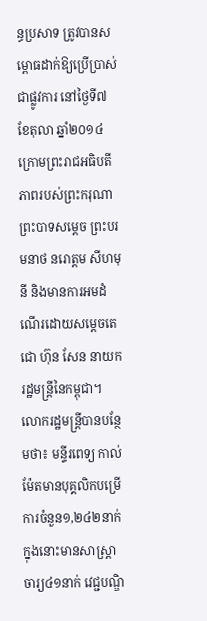ន្ធប្រសាទ ត្រូវបានសម្ពោធដាក់ឱ្យប្រើប្រាស់ជាផ្លូវការ នៅថ្ងៃទី៧ ខែតុលា ឆ្នាំ២០១៤ ក្រោមព្រះរាជអធិបតីភាពរបស់ព្រះករុណា ព្រះបាទសម្ដេច ព្រះបរមនាថ នរោត្តម សីហមុនី និងមានការអមដំណើរដោយសម្ដេចតេជោ ហ៊ុន សែន នាយករដ្ឋមន្រ្តីនៃកម្ពុជា។ លោករដ្ឋមន្រ្តីបានបន្ថែមថា៖ មន្ទីរពេទ្យ កាល់ម៉ែតមានបុគ្គលិកបម្រើការចំនួន១,២៤២នាក់ ក្នុងនោះមានសាស្រ្តាចារ្យ៤១នាក់ វេជ្ជបណ្ឌិ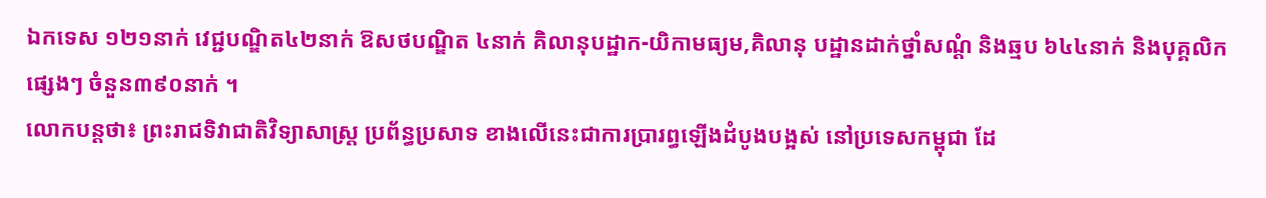ឯកទេស ១២១នាក់ វេជ្ជបណ្ឌិត៤២នាក់ ឱសថបណ្ឌិត ៤នាក់ គិលានុបដ្ឋាក-យិកាមធ្យម,គិលានុ បដ្ឋានដាក់ថ្នាំសណ្ដំ និងឆ្មប ៦៤៤នាក់ និងបុគ្គលិកផ្សេងៗ ចំនួន៣៩០នាក់ ។
លោកបន្ដថា៖ ព្រះរាជទិវាជាតិវិទ្យាសាស្រ្ដ ប្រព័ន្ធប្រសាទ ខាងលើនេះជាការប្រារព្ធឡើងដំបូងបង្អស់ នៅប្រទេសកម្ពុជា ដែ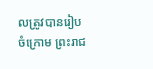លត្រូវបានរៀបចំក្រោម ព្រះរាជ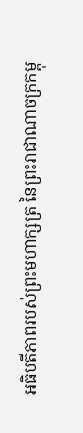អធិបតីភាពរបស់ព្រះមហាក្សត្រ នៃព្រះរាជាណាចក្រកម្ពុ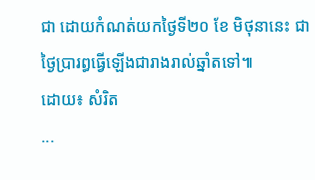ជា ដោយកំណត់យកថ្ងៃទី២០ ខែ មិថុនានេះ ជាថ្ងៃប្រារព្ធធ្វើឡើងជារាងរាល់ឆ្នាំតទៅ៕
ដោយ៖ សំរិត
...